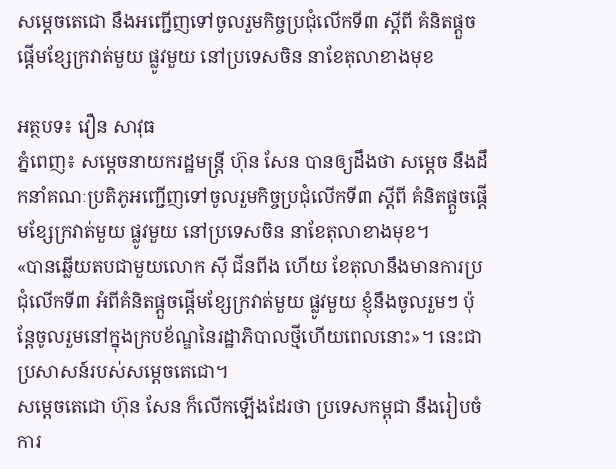សម្ដេចតេជោ នឹងអញ្ជើញទៅចូលរួមកិច្ចប្រជុំលើកទី៣ ស្ដីពី គំនិតផ្តួចផ្តើមខ្សែក្រវាត់មួយ ផ្លូវមួយ នៅប្រទេសចិន នាខែតុលាខាងមុខ

អត្ថបទ៖ វឿន សាវុធ
ភ្នំពេញ៖ សម្ដេចនាយករដ្ឋមន្ត្រី ហ៊ុន សែន បានឲ្យដឹងថា សម្ដេច នឹងដឹកនាំគណៈប្រតិភូអញ្ជើញទៅចូលរួមកិច្ចប្រជុំលើកទី៣ ស្ដីពី គំនិតផ្តួចផ្តើមខ្សែក្រវាត់មួយ ផ្លូវមួយ នៅប្រទេសចិន នាខែតុលាខាងមុខ។
«បានឆ្លើយតបជាមួយលោក ស៊ី ជីនពីង ហើយ ខែតុលានឹងមានការប្រជុំលើកទី៣ អំពីគំនិតផ្តួចផ្តើមខ្សែក្រវាត់មួយ ផ្លូវមួយ ខ្ញុំនឹងចូលរួមៗ ប៉ុន្តែចូលរួមនៅក្នុងក្របខ័ណ្ឌនៃរដ្ឋាភិបាលថ្មីហើយពេលនោះ»។ នេះជាប្រសាសន៍របស់សម្ដេចតេជោ។
សម្ដេចតេជោ ហ៊ុន សែន ក៏លើកឡើងដែរថា ប្រទេសកម្ពុជា នឹងរៀបចំការ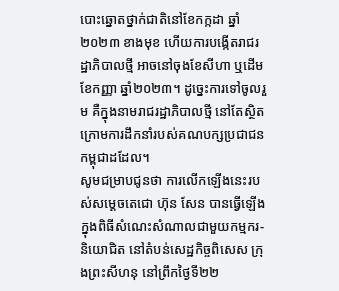បោះឆ្នោតថ្នាក់ជាតិនៅខែកក្កដា ឆ្នាំ ២០២៣ ខាងមុខ ហើយការបង្កើតរាជរដ្ឋាភិបាលថ្មី អាចនៅចុងខែសីហា ឬដើមខែកញ្ញា ឆ្នាំ២០២៣។ ដូច្នេះការទៅចូលរួម គឺក្នុងនាមរាជរដ្ឋាភិបាលថ្មី នៅតែស្ថិតក្រោមការដឹកនាំរបស់គណបក្សប្រជាជនកម្ពុជាដដែល។
សូមជម្រាបជូនថា ការលើកឡើងនេះរបស់សម្ដេចតេជោ ហ៊ុន សែន បានធ្វើឡើងក្នុងពិធីសំណេះសំណាលជាមួយកម្មករ-និយោជិត នៅតំបន់សេដ្ឋកិច្ចពិសេស ក្រុងព្រះសីហនុ នៅព្រឹកថ្ងៃទី២២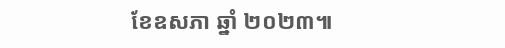ខែឧសភា ឆ្នាំ ២០២៣៕